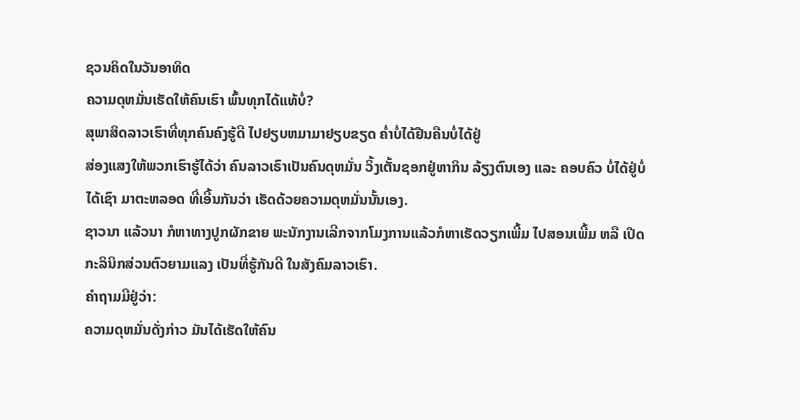ຊວນຄິດໃນວັນອາທິດ
ຄວາມດຸຫມັ່ນເຮັດໃຫ້ຄົນເຮົາ ພົ້ນທຸກໄດ້ແທ້ບໍ່?
ສຸພາສິດລາວເຮົາທີ່ທຸກຄົນຄົງຮູ້ດີ ໄປຢຽບຫມາມາຢຽບຂຽດ ຄໍ່າບໍ່ໄດ້ຢືນຄືນບໍ່ໄດ້ຢູ່
ສ່ອງແສງໃຫ້ພວກເຮົາຮູ້ໄດ້ວ່າ ຄົນລາວເຣົາເປັນຄົນດຸຫມັ່ນ ວິ້ງເຕັ້ນຊອກຢູ່ຫາກິນ ລ້ຽງຕົນເອງ ແລະ ຄອບຄົວ ບໍ່ໄດ້ຢູ່ບໍ່ໄດ້ເຊົາ ມາຕະຫລອດ ທີ່ເອີ້ນກັນວ່າ ເຮັດດ້ວຍຄວາມດຸຫມັ່ນນັ້ນເອງ.
ຊາວນາ ແລ້ວນາ ກໍຫາທາງປູກຜັກຂາຍ ພະນັກງານເລີກຈາກໂມງການແລ້ວກໍຫາເຮັດວຽກເພີ້ມ ໄປສອນເພີ້ມ ຫລື ເປີດກະລິນິກສ່ວນຕົວຍາມແລງ ເປັນທີ່ຮູ້ກັນດີ ໃນສັງຄົມລາວເຮົາ.
ຄໍາຖາມມີຢູ່ວ່າ:
ຄວາມດຸຫມັ່ນດັ່ງກ່າວ ມັນໄດ້ເຮັດໃຫ້ຄົນ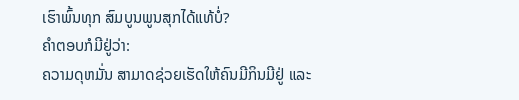ເຮົາພົ້ນທຸກ ສົມບູນພູນສຸກໄດ້ແທ້ບໍ່?
ຄໍາຕອບກໍມີຢູ່ວ່າ:
ຄວາມດຸຫມັ່ນ ສາມາດຊ່ວຍເຮັດໃຫ້ຄົນມີກິນມີຢູ່ ແລະ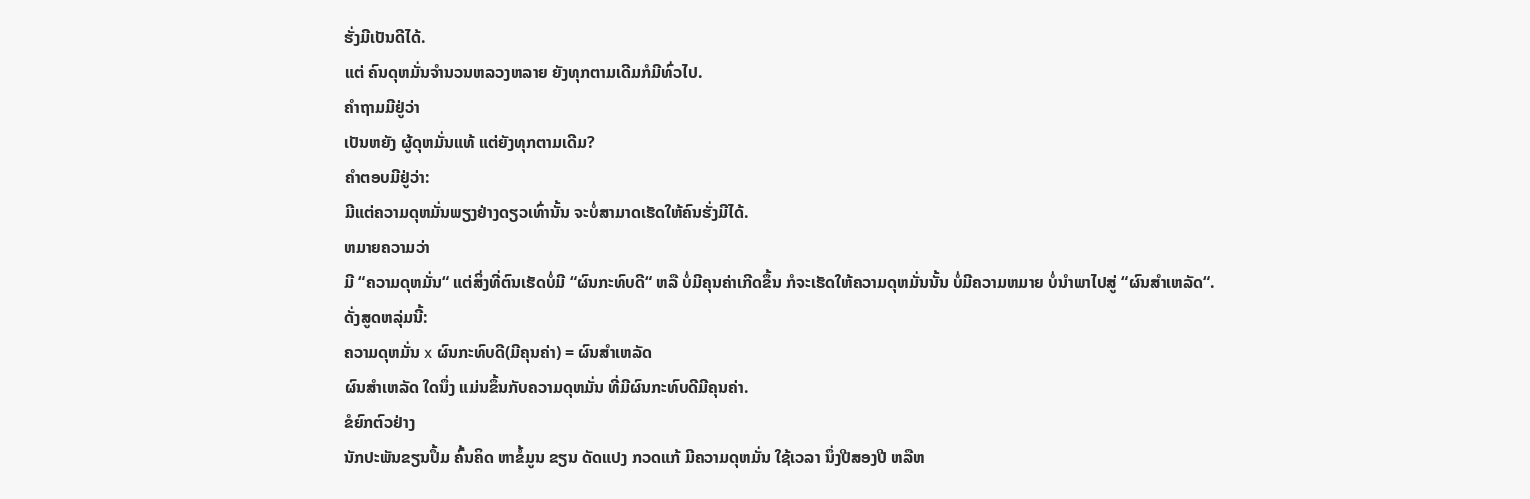ຮັ່ງມີເປັນດີໄດ້.
ແຕ່ ຄົນດຸຫມັ່ນຈໍານວນຫລວງຫລາຍ ຍັງທຸກຕາມເດີມກໍມີທົ່ວໄປ.
ຄໍາຖາມມີຢູ່ວ່າ
ເປັນຫຍັງ ຜູ້ດຸຫມັ່ນແທ້ ແຕ່ຍັງທຸກຕາມເດີມ?
ຄໍາຕອບມີຢູ່ວ່າ:
ມີແຕ່ຄວາມດຸຫມັ່ນພຽງຢ່າງດຽວເທົ່ານັ້ນ ຈະບໍ່ສາມາດເຮັດໃຫ້ຄົນຮັ່ງມີໄດ້.
ຫມາຍຄວາມວ່າ
ມີ “ຄວາມດຸຫມັ່ນ“ ແຕ່ສິ່ງທີ່ຕົນເຮັດບໍ່ມີ “ຜົນກະທົບດີ“ ຫລື ບໍ່ມີຄຸນຄ່າເກີດຂຶ້ນ ກໍຈະເຮັດໃຫ້ຄວາມດຸຫມັ່ນນັ້ນ ບໍ່ມີຄວາມຫມາຍ ບໍ່ນໍາພາໄປສູ່ “ຜົນສໍາເຫລັດ“.
ດັ່ງສູດຫລຸ່ມນີ້:
ຄວາມດຸຫມັ່ນ x ຜົນກະທົບດີ(ມີຄຸນຄ່າ) = ຜົນສໍາເຫລັດ
ຜົນສໍາເຫລັດ ໃດນຶ່ງ ແມ່ນຂຶ້ນກັບຄວາມດຸຫມັ່ນ ທີ່ມີຜົນກະທົບດີມີຄຸນຄ່າ.
ຂໍຍົກຕົວຢ່າງ
ນັກປະພັນຂຽນປຶ້ມ ຄົ້ນຄິດ ຫາຂໍ້ມູນ ຂຽນ ດັດແປງ ກວດແກ້ ມີຄວາມດຸຫມັ່ນ ໃຊ້ເວລາ ນຶ່ງປີສອງປີ ຫລືຫ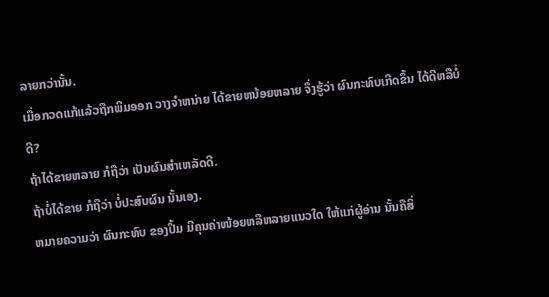ລາຍກວ່ານັ້ນ.
ເມື່ອກວດແກ້ແລ້ວຖືກພິມອອກ ວາງຈໍາຫນ່າຍ ໄດ້ຂາຍຫນ້ອຍຫລາຍ ຈຶ່ງຮູ້ວ່າ ຜົນກະທົບເກີດຂຶ້ນ ໄດ້ດີຫລືບໍ່ດີ?
ຖ້າໄດ້ຂາຍຫລາຍ ກໍຖືວ່າ ເປັນຜົນສໍາເຫລັດດີ.
ຖ້າບໍ່ໄດ້ຂາຍ ກໍຖືວ່າ ບໍ່ປະສົບຜົນ ນັ້ນເອງ.
ຫມາຍຄວາມວ່າ ຜົນກະທົບ ຂອງປຶ້ມ ມີຄຸນຄ່າໜ້ອຍຫລືຫລາຍແນວໃດ ໃຫ້ແກ່ຜູ້ອ່ານ ນັ້ນຄືສິ່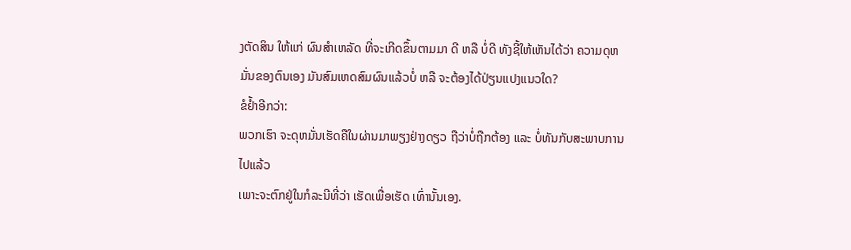ງຕັດສິນ ໃຫ້ແກ່ ຜົນສໍາເຫລັດ ທີ່ຈະເກີດຂຶ້ນຕາມມາ ດີ ຫລື ບໍ່ດີ ທັງຊີ້ໃຫ້ເຫັນໄດ້ວ່າ ຄວາມດຸຫມັ່ນຂອງຕົນເອງ ມັນສົມເຫດສົມຜົນແລ້ວບໍ່ ຫລື ຈະຕ້ອງໄດ້ປ່ຽນແປງແນວໃດ?
ຂໍຢໍ້າອີກວ່າ:
ພວກເຮົາ ຈະດຸຫມັ່ນເຮັດຄືໃນຜ່ານມາພຽງຢ່າງດຽວ ຖືວ່າບໍ່ຖືກຕ້ອງ ແລະ ບໍ່ທັນກັບສະພາບການໄປແລ້ວ
ເພາະຈະຕົກຢູ່ໃນກໍລະນີທີ່ວ່າ ເຮັດເພື່ອເຮັດ ເທົ່ານັ້ນເອງ.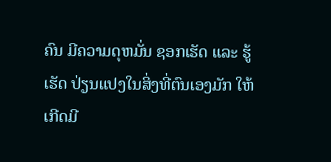ຄົນ ມີຄວາມດຸຫມັ່ນ ຊອກເຮັດ ແລະ ຮູ້ເຮັດ ປ່ຽນແປງໃນສິ່ງທີ່ຕົນເອງມັກ ໃຫ້ເກີດມີ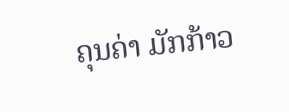ຄຸນຄ່າ ມັກກ້າວ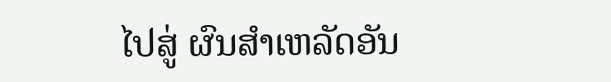ໄປສູ່ ຜົນສໍາເຫລັດອັນ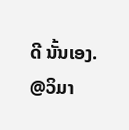ດີ ນັ້ນເອງ.
@ວິມາ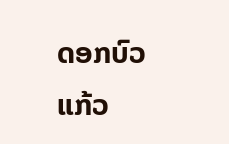ດອກບົວແກ້ວ